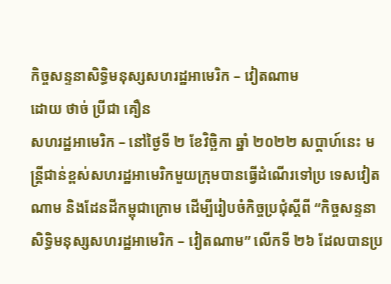កិច្ចសន្ទនាសិទ្ធិមនុស្សសហរដ្ឋអាមេរិក – វៀតណាម
ដោយ ថាច់ ប្រីជា គឿន
សហរដ្ឋអាមេរិក – នៅថ្ងៃទី ២ ខែវិច្ឆិកា ឆ្នាំ ២០២២ សប្ដាហ៍នេះ មន្ត្រីជាន់ខ្ពស់សហរដ្ឋអាមេរិកមួយក្រុមបានធ្វើដំណើរទៅប្រ ទេសវៀតណាម និងដែនដីកម្ពុជាក្រោម ដើម្បីរៀបចំកិច្ចប្រជុំស្ដីពី “កិច្ចសន្ទនាសិទ្ធិមនុស្សសហរដ្ឋអាមេរិក – វៀតណាម” លើកទី ២៦ ដែលបានប្រ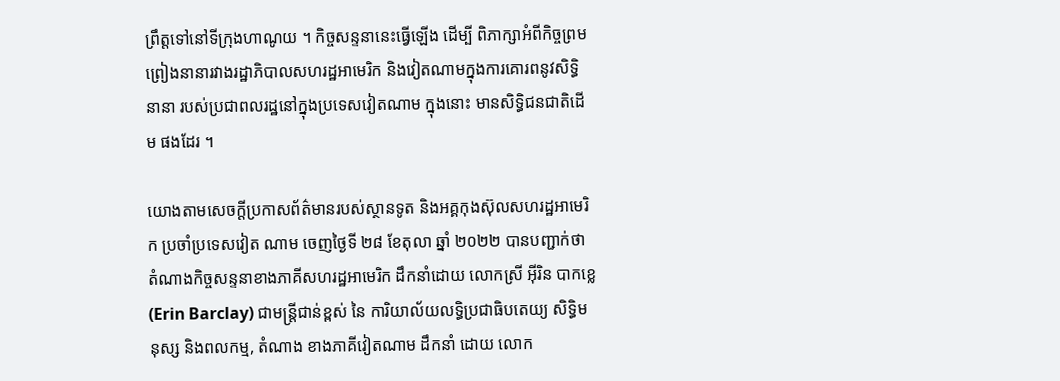ព្រឹត្តទៅនៅទីក្រុងហាណូយ ។ កិច្ចសន្ទនានេះធ្វើឡើង ដើម្បី ពិភាក្សាអំពីកិច្ចព្រមព្រៀងនានារវាងរដ្ឋាភិបាលសហរដ្ឋអាមេរិក និងវៀតណាមក្នុងការគោរពនូវសិទ្ធិនានា របស់ប្រជាពលរដ្ឋនៅក្នុងប្រទេសវៀតណាម ក្នុងនោះ មានសិទ្ធិជនជាតិដើម ផងដែរ ។

យោងតាមសេចក្ដីប្រកាសព័ត៌មានរបស់ស្ថានទូត និងអគ្គកុងស៊ុលសហរដ្ឋអាមេរិក ប្រចាំប្រទេសវៀត ណាម ចេញថ្ងៃទី ២៨ ខែតុលា ឆ្នាំ ២០២២ បានបញ្ជាក់ថា តំណាងកិច្ចសន្ទនាខាងភាគីសហរដ្ឋអាមេរិក ដឹកនាំដោយ លោកស្រី អ៊ីរិន បាកខ្លេ (Erin Barclay) ជាមន្ត្រីជាន់ខ្ពស់ នៃ ការិយាល័យលទ្ធិប្រជាធិបតេយ្យ សិទ្ធិមនុស្ស និងពលកម្ម, តំណាង ខាងភាគីវៀតណាម ដឹកនាំ ដោយ លោក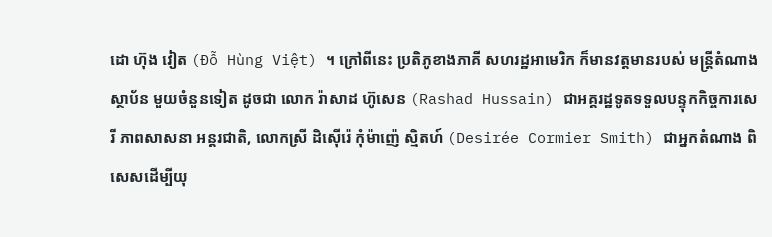ដោ ហ៊ុង វៀត (Đỗ Hùng Việt) ។ ក្រៅពីនេះ ប្រតិភូខាងភាគី សហរដ្ឋអាមេរិក ក៏មានវត្តមានរបស់ មន្ត្រីតំណាងស្ថាប័ន មួយចំនួនទៀត ដូចជា លោក រ៉ាសាដ ហ៊ូសេន (Rashad Hussain) ជាអគ្គរដ្ឋទូតទទួលបន្ទុកកិច្ចការសេរី ភាពសាសនា អន្តរជាតិ, លោកស្រី ដិស៊ើរ៉េ កុំម៉ាញ៉េ ស្មិតហ៍ (Desirée Cormier Smith) ជាអ្នកតំណាង ពិសេសដើម្បីយុ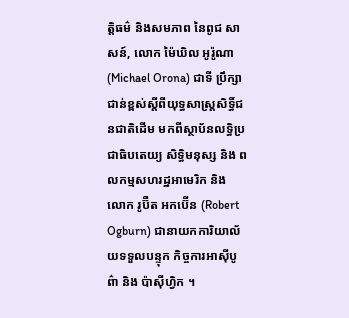ត្តិធម៌ និងសមភាព នៃពូជ សាសន៍, លោក ម៉ៃឃិល អូរ៉ូណា (Michael Orona) ជាទី ប្រឹក្សាជាន់ខ្ពស់ស្ដីពីយុទ្ធសាស្ត្រសិទ្ធិ៍ជនជាតិដើម មកពីស្ថាប័នលទ្ធិប្រជាធិបតេយ្យ សិទ្ធិមនុស្ស និង ពលកម្មសហរដ្ឋអាមេរិក និង លោក រូប៊ឺត អកប៊ើន (Robert Ogburn) ជានាយកការិយាល័យទទួលបន្ទុក កិច្ចការអាស៊ីបូព៌ា និង ប៉ាស៊ីហ្វិក ។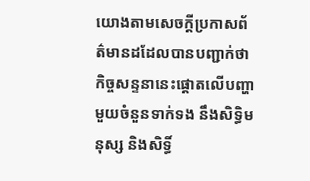យោងតាមសេចក្ដីប្រកាសព័ត៌មានដដែលបានបញ្ជាក់ថា កិច្ចសន្ទនានេះផ្ដោតលើបញ្ហាមួយចំនួនទាក់ទង នឹងសិទ្ធិមនុស្ស និងសិទ្ធិ៍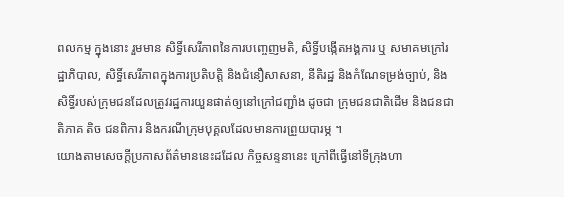ពលកម្ម ក្នុងនោះ រួមមាន សិទ្ធិ៍សេរីភាពនៃការបញ្ចេញមតិ, សិទ្ធិ៍បង្កើតអង្គការ ឬ សមាគមក្រៅរដ្ឋាភិបាល, សិទ្ធិ៍សេរីភាពក្នុងការប្រតិបត្តិ និងជំនឿសាសនា, នីតិរដ្ឋ និងកំណែទម្រង់ច្បាប់, និងសិទ្ធិ៍របស់ក្រុមជនដែលត្រូវរដ្ឋការយួនផាត់ឲ្យនៅក្រៅជញ្ជាំង ដូចជា ក្រុមជនជាតិដើម និងជនជាតិភាគ តិច ជនពិការ និងករណីក្រុមបុគ្គលដែលមានការព្រួយបារម្ភ ។
យោងតាមសេចក្ដីប្រកាសព័ត៌មាននេះដដែល កិច្ចសន្ទនានេះ ក្រៅពីធ្វើនៅទីក្រុងហា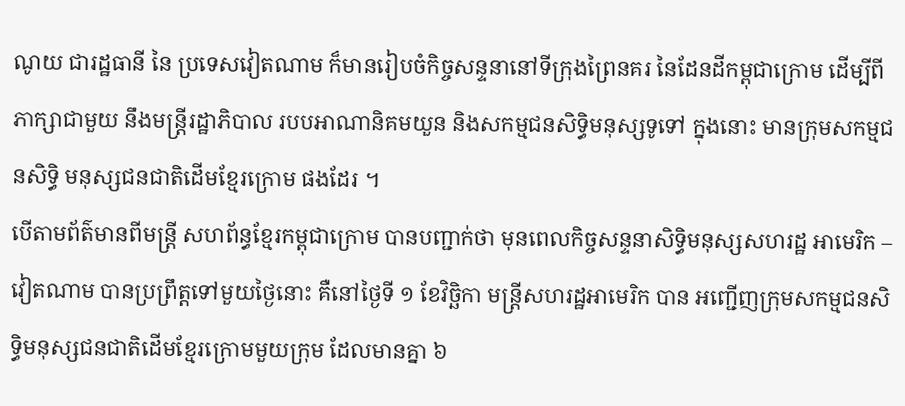ណូយ ជារដ្ឋធានី នៃ ប្រទេសវៀតណាម ក៏មានរៀបចំកិច្ចសន្ទនានៅទីក្រុងព្រៃនគរ នៃដែនដីកម្ពុជាក្រោម ដើម្បីពីភាក្សាជាមួយ នឹងមន្ត្រីរដ្ឋាភិបាល របបអាណានិគមយួន និងសកម្មជនសិទ្ធិមនុស្សទូទៅ ក្នុងនោះ មានក្រុមសកម្មជនសិទ្ធិ មនុស្សជនជាតិដើមខ្មែរក្រោម ផងដែរ ។
បើតាមព័ត៌មានពីមន្ត្រី សហព័ន្ធខ្មែរកម្ពុជាក្រោម បានបញ្ជាក់ថា មុនពេលកិច្ចសន្ទនាសិទ្ធិមនុស្សសហរដ្ឋ អាមេរិក – វៀតណាម បានប្រព្រឹត្តទៅមួយថ្ងៃនោះ គឺនៅថ្ងៃទី ១ ខែវិច្ឆិកា មន្ត្រីសហរដ្ឋអាមេរិក បាន អញ្ជើញក្រុមសកម្មជនសិទ្ធិមនុស្សជនជាតិដើមខ្មែរក្រោមមួយក្រុម ដែលមានគ្នា ៦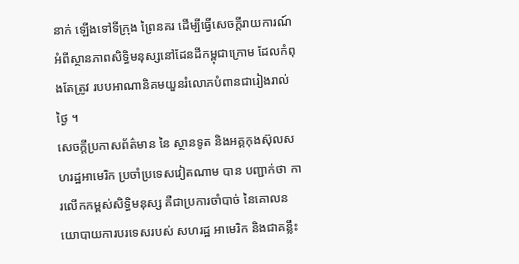នាក់ ឡើងទៅទីក្រុង ព្រៃនគរ ដើម្បីធ្វើសេចក្ដីរាយការណ៍អំពីស្ថានភាពសិទ្ធិមនុស្សនៅដែនដីកម្ពុជាក្រោម ដែលកំពុងតែត្រូវ របបអាណានិគមយួនរំលោភបំពានជារៀងរាល់ថ្ងៃ ។
សេចក្ដីប្រកាសព័ត៌មាន នៃ ស្ថានទូត និងអគ្គកុងស៊ុលសហរដ្ឋអាមេរិក ប្រចាំប្រទេសវៀតណាម បាន បញ្ជាក់ថា ការលើកកម្ពស់សិទ្ធិមនុស្ស គឺជាប្រការចាំបាច់ នៃគោលនយោបាយការបរទេសរបស់ សហរដ្ឋ អាមេរិក និងជាគន្លឹះ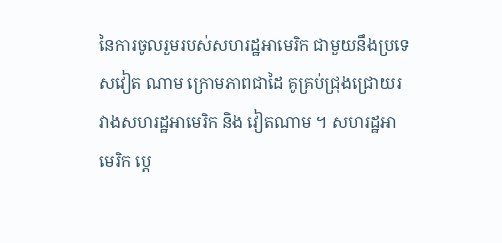នៃការចូលរួមរបស់សហរដ្ឋអាមេរិក ជាមួយនឹងប្រទេសវៀត ណាម ក្រោមភាពជាដៃ គូគ្រប់ជ្រុងជ្រោយរវាងសហរដ្ឋអាមេរិក និង វៀតណាម ។ សហរដ្ឋអាមេរិក ប្តេ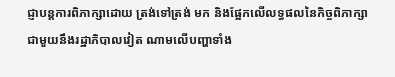ជ្ញាបន្តការពិភាក្សាដោយ ត្រង់ទៅត្រង់ មក និងផ្អែកលើលទ្ធផលនៃកិច្ចពិភាក្សា ជាមួយនឹងរដ្ឋាភិបាលវៀត ណាមលើបញ្ហាទាំង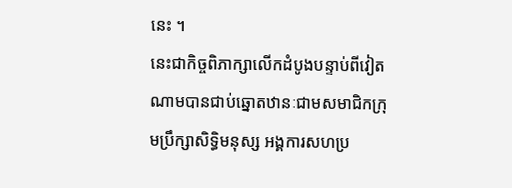នេះ ។
នេះជាកិច្ចពិភាក្សាលើកដំបូងបន្ទាប់ពីវៀតណាមបានជាប់ឆ្នោតឋានៈជាមសមាជិកក្រុមប្រឹក្សាសិទ្ធិមនុស្ស អង្គការសហប្រ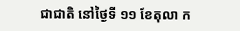ជាជាតិ នៅថ្ងៃទី ១១ ខែតុលា ក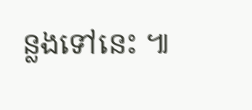ន្លងទៅនេះ ៕